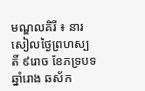មណ្ឌលគិរី ៖ នារសៀលថ្ងៃព្រហស្បតិ៍ ៩រោច ខែភទ្របទ ឆ្នាំរោង ឆស័ក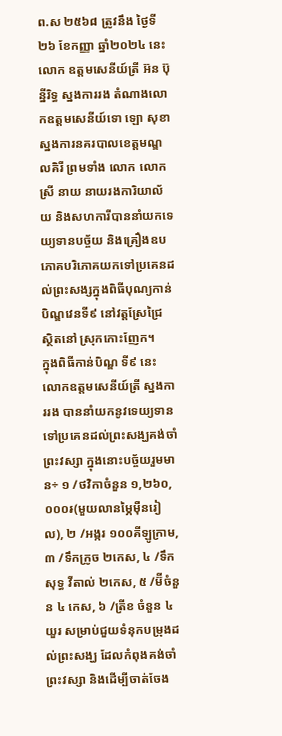ព.ស ២៥៦៨ ត្រូវនឹង ថ្ងៃទី២៦ ខែកញ្ញា ឆ្នាំ២០២៤ នេះ លោក ឧត្តមសេនីយ៍ត្រី អ៊ន ប៊ុន្នីរិទ្ធ ស្នងការរង តំណាងលោកឧត្តមសេនីយ៍ទោ ឡោ សុខា ស្នងការនគរបាលខេត្តមណ្ឌលគិរី ព្រមទាំង លោក លោកស្រី នាយ នាយរងការិយាល័យ និងសហការីបាននាំយកទេយ្យទានបច្ច័យ និងគ្រឿងឧបភោគបរិភោគយកទៅប្រគេនដល់ព្រះសង្សក្នុងពិធីបុណ្យកាន់បិណ្ឌវេនទី៩ នៅវត្តស្រែជ្រៃ ស្ថិតនៅ ស្រុកកោះញែក។
ក្នុងពិធីកាន់បិណ្ឌ ទី៩ នេះ លោកឧត្តមសេនីយ៍ត្រី ស្នងការរង បាននាំយកនូវទេយ្យទានទៅប្រគេនដល់ព្រះសង្ឃគង់ចាំព្រះវស្សា ក្នុងនោះបច្ច័យរួមមាន÷ ១ /ថវិកាចំនួន ១,២៦០,០០០៛(មួយលានម្ភៃម៉ឺនរៀល), ២ /អង្ករ ១០០គីឡូក្រាម, ៣ /ទឹកក្រូច ២កេស, ៤ /ទឹកសុទ្ធ វីតាល់ ២កេស, ៥ /ម៊ីចំនួន ៤ កេស, ៦ /ត្រីខ ចំនួន ៤យួរ សម្រាប់ជួយទំនុកបម្រុងដល់ព្រះសង្ឃ ដែលកំពុងគង់ចាំព្រះវស្សា និងដើម្បីចាត់ចែង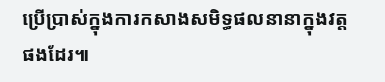ប្រើប្រាស់ក្នុងការកសាងសមិទ្ធផលនានាក្នុងវត្តផងដែរ៕